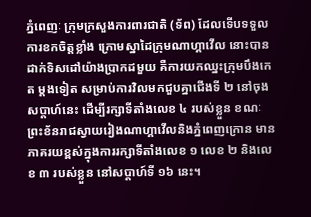ភ្នំពេញៈ ក្រុមក្រសួងការពារជាតិ (ទ័ព) ដែលទើបទទួលការខកចិត្តខ្លាំង ក្រោមស្នាដៃក្រុមណាហ្គាវើល នោះបានដាក់ទិសដៅយ៉ាងប្រាកដមួយ គឺការយកឈ្នះក្រុមបឹងកេត ម្តងទៀត សម្រាប់ការវិលមកជួបគ្នាជើងទី ២ នៅចុងសប្តាហ៍នេះ ដើម្បីរក្សាទីតាំងលេខ ៤ របស់ខ្លួន ខណៈព្រះខ័នរាជស្វាយរៀងណាហ្គាវើលនិងភ្នំពេញក្រោន មានភាគរយខ្ពស់ក្នុងការរក្សាទីតាំងលេខ ១ លេខ ២ និងលេខ ៣ របស់ខ្លួន នៅសប្តាហ៍ទី ១៦ នេះ។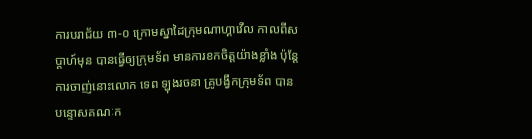ការបរាជ័យ ៣-០ ក្រោមស្នាដៃក្រុមណាហ្គាវើល កាលពីសប្តាហ៍មុន បានធ្វើឲ្យក្រុមទ័ព មានការខកចិត្តយ៉ាងខ្លាំង ប៉ុន្តែការចាញ់នោះលោក ទេព ឡុងរចនា គ្រូបង្វឹកក្រុមទ័ព បានបន្ទោសគណៈក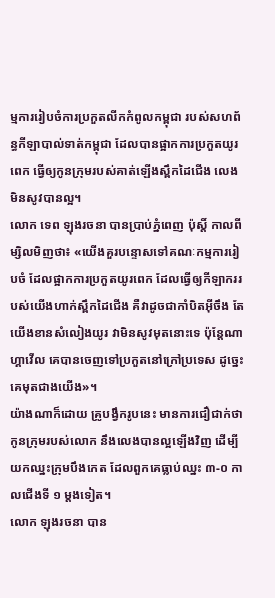ម្មការរៀបចំការប្រកួតលីកកំពូលកម្ពុជា របស់សហព័ន្ធកីឡាបាល់ទាត់កម្ពុជា ដែលបានផ្អាកការប្រកួតយូរពេក ធ្វើឲ្យកូនក្រុមរបស់គាត់ឡើងស្ពឹកដៃជើង លេងមិនសូវបានល្អ។
លោក ទេព ឡុងរចនា បានប្រាប់ភ្នំពេញ ប៉ុស្តិ៍ កាលពីម្សិលមិញថា៖ «យើងគួរបន្ទោសទៅគណៈកម្មការរៀបចំ ដែលផ្អាកការប្រកួតយូរពេក ដែលធ្វើឲ្យកីឡាកររបស់យើងហាក់ស្ពឹកដៃជើង គឺវាដូចជាកាំបិតអ៊ីចឹង តែយើងខានសំលៀងយូរ វាមិនសូវមុតនោះទេ ប៉ុន្តែណាហ្គាវើល គេបានចេញទៅប្រកួតនៅក្រៅប្រទេស ដូច្នេះគេមុតជាងយើង»។
យ៉ាងណាក៏ដោយ គ្រូបង្វឹករូបនេះ មានការជឿជាក់ថា កូនក្រុមរបស់លោក នឹងលេងបានល្អឡើងវិញ ដើម្បីយកឈ្នះក្រុមបឹងកេត ដែលពួកគេធ្លាប់ឈ្នះ ៣-០ កាលជើងទី ១ ម្តងទៀត។
លោក ឡុងរចនា បាន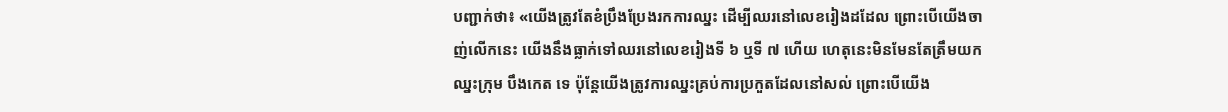បញ្ជាក់ថា៖ «យើងត្រូវតែខំប្រឹងប្រែងរកការឈ្នះ ដើម្បីឈរនៅលេខរៀងដដែល ព្រោះបើយើងចាញ់លើកនេះ យើងនឹងធ្លាក់ទៅឈរនៅលេខរៀងទី ៦ ឬទី ៧ ហើយ ហេតុនេះមិនមែនតែត្រឹមយកឈ្នះក្រុម បឹងកេត ទេ ប៉ុន្តែយើងត្រូវការឈ្នះគ្រប់ការប្រកួតដែលនៅសល់ ព្រោះបើយើង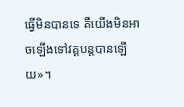ធ្វើមិនបានទេ គឺយើងមិនអាចឡើងទៅវគ្គបន្តបានឡើយ»។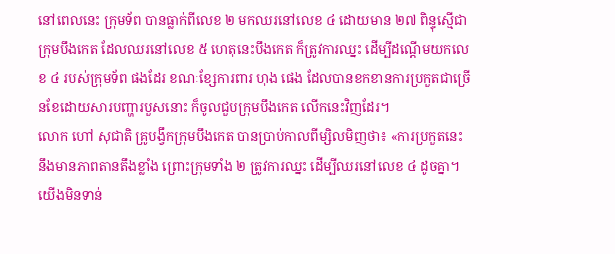នៅពេលនេះ ក្រុមទ័ព បានធ្លាក់ពីលេខ ២ មកឈរនៅលេខ ៤ ដោយមាន ២៧ ពិន្ទុស្មើជាក្រុមបឹងកេត ដែលឈរនៅលេខ ៥ ហេតុនេះបឹងកេត ក៏ត្រូវការឈ្នះ ដើម្បីដណ្តើមយកលេខ ៤ របស់ក្រុមទ័ព ផងដែរ ខណៈខ្សែការពារ ហុង ផេង ដែលបានខកខានការប្រកួតជាច្រើនខែដោយសារបញ្ហារបួសនោះ ក៏ចូលជួបក្រុមបឹងកេត លើកនេះវិញដែរ។
លោក ហៅ សុជាតិ គ្រូបង្វឹកក្រុមបឹងកេត បានប្រាប់កាលពីម្សិលមិញថា៖ «ការប្រកួតនេះ នឹងមានភាពតានតឹងខ្លាំង ព្រោះក្រុមទាំង ២ ត្រូវការឈ្នះ ដើម្បីឈរនៅលេខ ៤ ដូចគ្នា។ យើងមិនទាន់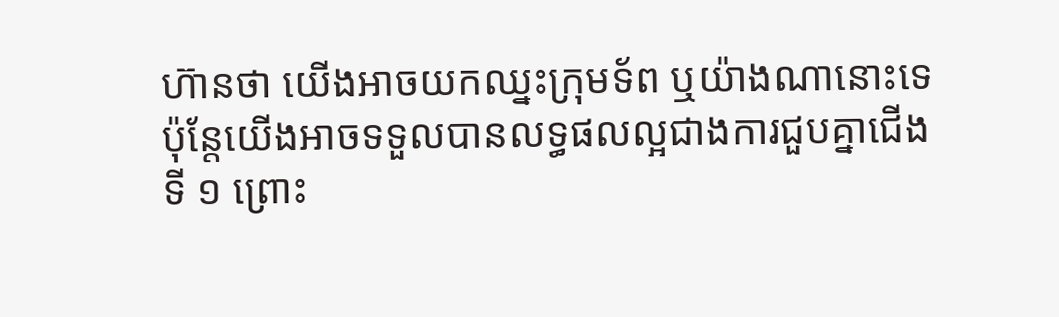ហ៊ានថា យើងអាចយកឈ្នះក្រុមទ័ព ឬយ៉ាងណានោះទេ ប៉ុន្តែយើងអាចទទួលបានលទ្ធផលល្អជាងការជួបគ្នាជើងទី ១ ព្រោះ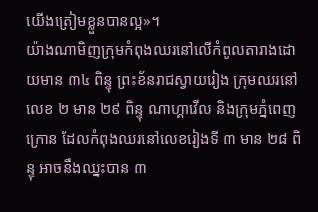យើងត្រៀមខ្លួនបានល្អ»។
យ៉ាងណាមិញក្រុមកំពុងឈរនៅលើកំពូលតារាងដោយមាន ៣៤ ពិន្ទុ ព្រះខ័នរាជស្វាយរៀង ក្រុមឈរនៅលេខ ២ មាន ២៩ ពិន្ទុ ណាហ្គាវើល និងក្រុមភ្នំពេញក្រោន ដែលកំពុងឈរនៅលេខរៀងទី ៣ មាន ២៨ ពិន្ទុ អាចនឹងឈ្នះបាន ៣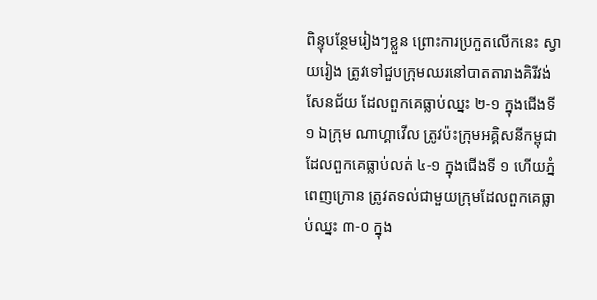ពិន្ទុបន្ថែមរៀងៗខ្លួន ព្រោះការប្រកួតលើកនេះ ស្វាយរៀង ត្រូវទៅជួបក្រុមឈរនៅបាតតារាងគិរីវង់សែនជ័យ ដែលពួកគេធ្លាប់ឈ្នះ ២-១ ក្នុងជើងទី១ ឯក្រុម ណាហ្គាវើល ត្រូវប៉ះក្រុមអគ្គិសនីកម្ពុជា ដែលពួកគេធ្លាប់លត់ ៤-១ ក្នុងជើងទី ១ ហើយភ្នំពេញក្រោន ត្រូវតទល់ជាមួយក្រុមដែលពួកគេធ្លាប់ឈ្នះ ៣-០ ក្នុង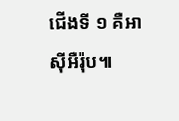ជើងទី ១ គឺអាស៊ីអឺរ៉ុប៕